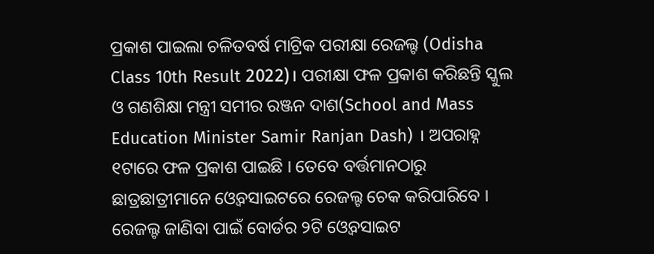ପ୍ରକାଶ ପାଇଲା ଚଳିତବର୍ଷ ମାଟ୍ରିକ ପରୀକ୍ଷା ରେଜଲ୍ଟ (Odisha Class 10th Result 2022)। ପରୀକ୍ଷା ଫଳ ପ୍ରକାଶ କରିଛନ୍ତି ସ୍କୁଲ ଓ ଗଣଶିକ୍ଷା ମନ୍ତ୍ରୀ ସମୀର ରଞ୍ଜନ ଦାଶ(School and Mass Education Minister Samir Ranjan Dash) । ଅପରାହ୍ନ ୧ଟାରେ ଫଳ ପ୍ରକାଶ ପାଇଛି । ତେବେ ବର୍ତ୍ତମାନଠାରୁ ଛାତ୍ରଛାତ୍ରୀମାନେ ଓ୍ୱେବସାଇଟରେ ରେଜଲ୍ଟ ଚେକ କରିପାରିବେ ।
ରେଜଲ୍ଟ ଜାଣିବା ପାଇଁ ବୋର୍ଡର ୨ଟି ଓ୍ୱେବସାଇଟ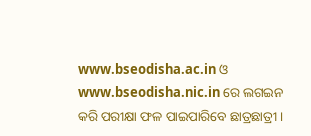www.bseodisha.ac.in ଓ www.bseodisha.nic.in ରେ ଲଗଇନ କରି ପରୀକ୍ଷା ଫଳ ପାଇପାରିବେ ଛାତ୍ରଛାତ୍ରୀ ।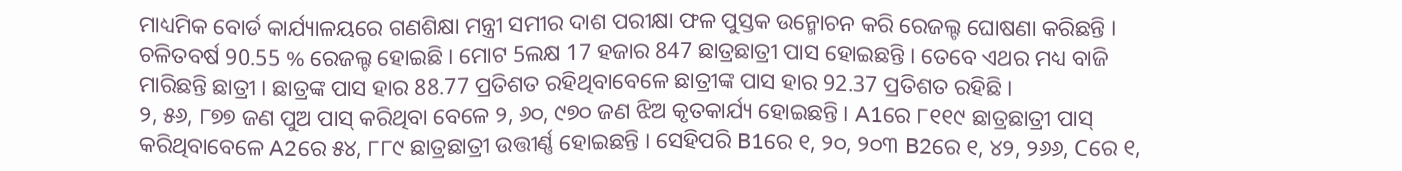ମାଧ୍ୟମିକ ବୋର୍ଡ କାର୍ଯ୍ୟାଳୟରେ ଗଣଶିକ୍ଷା ମନ୍ତ୍ରୀ ସମୀର ଦାଶ ପରୀକ୍ଷା ଫଳ ପୁସ୍ତକ ଉନ୍ମୋଚନ କରି ରେଜଲ୍ଟ ଘୋଷଣା କରିଛନ୍ତି । ଚଳିତବର୍ଷ 90.55 % ରେଜଲ୍ଟ ହୋଇଛି । ମୋଟ 5ଲକ୍ଷ 17 ହଜାର 847 ଛାତ୍ରଛାତ୍ରୀ ପାସ ହୋଇଛନ୍ତି । ତେବେ ଏଥର ମଧ୍ୟ ବାଜି ମାରିଛନ୍ତି ଛାତ୍ରୀ । ଛାତ୍ରଙ୍କ ପାସ ହାର 88.77 ପ୍ରତିଶତ ରହିଥିବାବେଳେ ଛାତ୍ରୀଙ୍କ ପାସ ହାର 92.37 ପ୍ରତିଶତ ରହିଛି ।
୨, ୫୬, ୮୭୭ ଜଣ ପୁଅ ପାସ୍ କରିଥିବା ବେଳେ ୨, ୬୦, ୯୭୦ ଜଣ ଝିଅ କୃତକାର୍ଯ୍ୟ ହୋଇଛନ୍ତି । A1ରେ ୮୧୧୯ ଛାତ୍ରଛାତ୍ରୀ ପାସ୍ କରିଥିବାବେଳେ A2ରେ ୫୪, ୮୮୯ ଛାତ୍ରଛାତ୍ରୀ ଉତ୍ତୀର୍ଣ୍ଣ ହୋଇଛନ୍ତି । ସେହିପରି B1ରେ ୧, ୨୦, ୨୦୩ B2ରେ ୧, ୪୨, ୨୬୬, Cରେ ୧,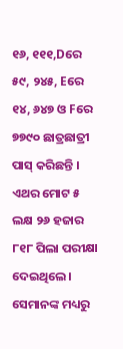୧୬, ୧୧୧,Dରେ ୫୯, ୨୪୫, Eରେ ୧୪, ୬୪୭ ଓ Fରେ ୭୭୯୦ ଛାତ୍ରଛାତ୍ରୀ ପାସ୍ କରିଛନ୍ତି ।
ଏଥର ମୋଟ ୫ ଲକ୍ଷ ୨୬ ହଜାର ୮୧୮ ପିଲା ପରୀକ୍ଷା ଦେଇଥିଲେ। ସେମାନଙ୍କ ମଧ୍ୟରୁ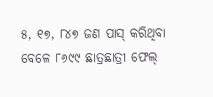୫, ୧୭, ୮୪୭ ଜଣ ପାସ୍ କରିଥିବା ବେଳେ ୮୬୯୯ ଛାତ୍ରଛାତ୍ରୀ ଫେଲ୍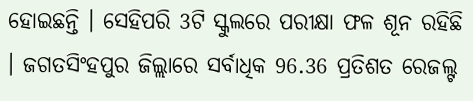ହୋଇଛନ୍ତି । ସେହିପରି 3ଟି ସ୍କୁଲରେ ପରୀକ୍ଷା ଫଳ ଶୂନ ରହିଛି । ଜଗତସିଂହପୁର ଜିଲ୍ଲାରେ ସର୍ବାଧିକ 96.36 ପ୍ରତିଶତ ରେଜଲ୍ଟ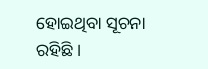ହୋଇଥିବା ସୂଚନା ରହିଛି ।